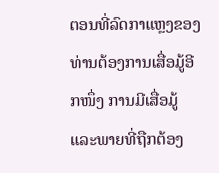ຕອນທີ່ລົດກາແຫຼງຂອງທ່ານຕ້ອງການເສື່ອມູ້ອີກໜຶ່ງ ການມີເສື່ອມູ້ແລະພາຍທີ່ຖືກຕ້ອງ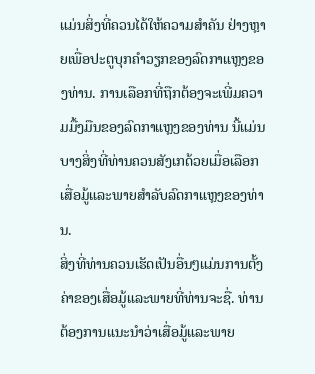ແມ່ນສິ່ງທີ່ຄວນໄດ້ໃຫ້ຄວາມສຳຄັນ ຢ່າງຫຼາຍເພື່ອປະຕູບຸກຄຳວຽກຂອງລົດກາແຫຼງຂອງທ່ານ. ການເລືອກທີ່ຖືກຕ້ອງຈະເພີ່ມຄວາມມື້ງມືນຂອງລົດກາແຫຼງຂອງທ່ານ ນີ້ແມ່ນບາງສິ່ງທີ່ທ່ານຄວນສັງເກດ້ວຍເມື່ອເລືອກເສື່ອມູ້ແລະພາຍສຳລັບລົດກາແຫຼງຂອງທ່ານ.
ສິ່ງທີ່ທ່ານຄວນເຮັດເປັນອື່ນໆແມ່ນການຕັ້ງຄ່າຂອງເສື່ອມູ້ແລະພາຍທີ່ທ່ານຈະຊື່. ທ່ານຕ້ອງການແນະນຳວ່າເສື່ອມູ້ແລະພາຍ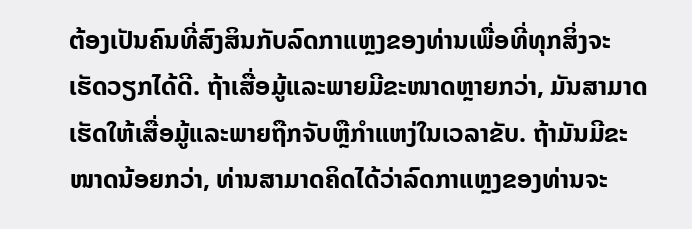ຕ້ອງເປັນຄົນທີ່ສົງສິນກັບລົດກາແຫຼງຂອງທ່ານເພື່ອທີ່ທຸກສິ່ງຈະເຮັດວຽກໄດ້ດີ. ຖ້າເສື່ອມູ້ແລະພາຍມີຂະໜາດຫຼາຍກວ່າ, ມັນສາມາດເຮັດໃຫ້ເສື່ອມູ້ແລະພາຍຖືກຈັບຫຼືກໍາແຫງ່ໃນເວລາຂັບ. ຖ້າມັນມີຂະໜາດນ້ອຍກວ່າ, ທ່ານສາມາດຄິດໄດ້ວ່າລົດກາແຫຼງຂອງທ່ານຈະ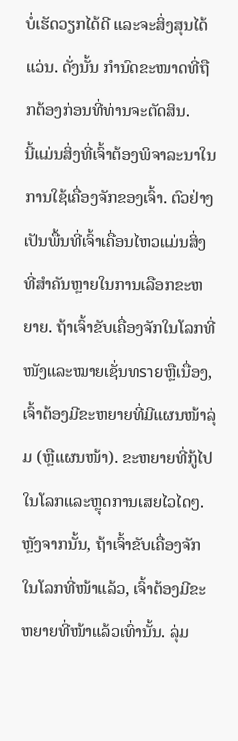ບໍ່ເຮັດວຽກໄດ້ດີ ແລະຈະສິ່ງສຸນໄດ້ແວ່ນ. ດັ່ງນັ້ນ ກໍານົດຂະໜາດທີ່ຖືກຕ້ອງກ່ອນທີ່ທ່ານຈະຕັດສິນ.
ນີ້ແມ່ນສິ່ງທີ່ເຈົ້າຕ້ອງພິຈາລະນາໃນການໃຊ້ເຄື່ອງຈັກຂອງເຈົ້າ. ຕົວຢ່າງເປັນພື້ນທີ່ເຈົ້າເຄື່ອນໄຫວແມ່ນສິ່ງທີ່ສຳຄັນຫຼາຍໃນການເລືອກຂະຫຍາຍ. ຖ້າເຈົ້າຂັບເຄື່ອງຈັກໃນໂລກທີ່ໜັງແລະໝາຍເຊັ່ນທรายຫຼືເນື່ອງ, ເຈົ້າຕ້ອງມີຂະຫຍາຍທີ່ມີແຜນໜ້າລຸ່ມ (ຫຼືແຜນໜ້າ). ຂະຫຍາຍທີ່ກູ້ໄປໃນໂລກແລະຫຼຸດການເສຍໄວໄດໆ. ຫຼັງຈາກນັ້ນ, ຖ້າເຈົ້າຂັບເຄື່ອງຈັກໃນໂລກທີ່ໜ້າແລ້ວ, ເຈົ້າຕ້ອງມີຂະຫຍາຍທີ່ໜ້າແລ້ວເທົ່ານັ້ນ. ລຸ່ມ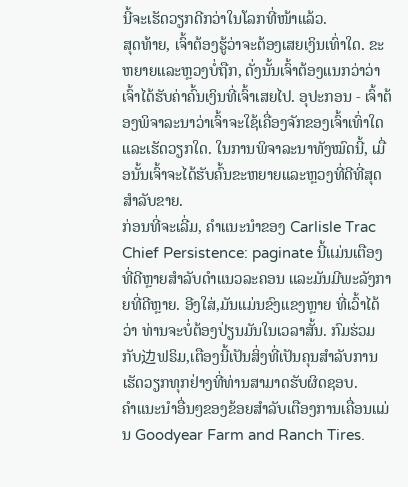ນີ້ຈະເຮັດວຽກດີກວ່າໃນໂລກທີ່ໜ້າແລ້ວ.
ສຸດທ້າຍ, ເຈົ້າຕ້ອງຮູ້ວ່າຈະຕ້ອງເສຍເງິນເທົ່າໃດ. ຂະຫຍາຍແລະຫຼວງບໍ່ຖືກ, ດັ່ງນັ້ນເຈົ້າຕ້ອງແນກວ່າວ່າເຈົ້າໄດ້ຮັບຄ່າຄົ້ນເງິນທີ່ເຈົ້າເສຍໄປ. ອຸປະກອນ - ເຈົ້າຕ້ອງພິຈາລະນາວ່າເຈົ້າຈະໃຊ້ເຄື່ອງຈັກຂອງເຈົ້າເທົ່າໃດແລະເຮັດວຽກໃດ. ໃນການພິຈາລະນາທັງໝົດນີ້, ເມື່ອນັ້ນເຈົ້າຈະໄດ້ຮັບຄົ້ນຂະຫຍາຍແລະຫຼວງທີ່ດີທີ່ສຸດສຳລັບຂາຍ.
ກ່ອນທີ່ຈະເລີ່ມ, ຄຳແນະນຳຂອງ Carlisle Trac Chief Persistence: paginate ນີ້ແມ່ນເຕືອງທີ່ດີຫຼາຍສຳລັບດຳແນວລະຄອນ ແລະມັນມີພະລັງກາຍທີ່ດີຫຼາຍ. ອີງໃສ່,ມັນແມ່ນຂົງແຂງຫຼາຍ ທີ່ເວົ້າໄດ້ວ່າ ທ່ານຈະບໍ່ຕ້ອງປ່ຽນມັນໃນເວລາສັ້ນ. ກົມຮ່ວມກັບ边ຟຣິມ,ເຕືອງນີ້ເປັນສິ່ງທີ່ເປັນຄຸນສຳລັບການເຮັດວຽກທຸກຢ່າງທີ່ທ່ານສາມາດຮັບຜິດຊອບ.
ຄຳແນະນຳອື່ນໆຂອງຂ້ອຍສຳລັບເຕືອງການເຄື່ອນແມ່ນ Goodyear Farm and Ranch Tires.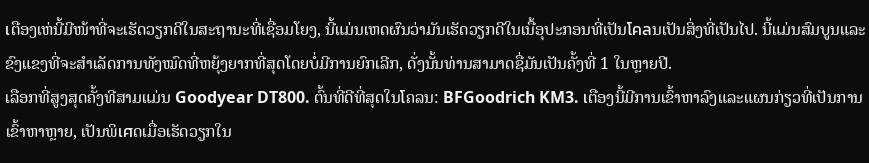เຕືອງເຫ່ນີ້ມີໜ້າທີ່ຈະເຮັດວຽກດີໃນສະຖານະທີ່ເຊື່ອມໂຍງ, ນີ້ແມ່ນເຫດຜົນວ່າມັນເຮັດວຽກດີໃນເນື້ອຸປະກອນທີ່ເປັນโคลນເປັນສິ່ງທີ່ເປັນໄປ. ນີ້ແມ່ນສົມບູນແລະຂົງແຂງທີ່ຈະສຳເລັດການທັງໝົດທີ່ຫຍຸ້ງຍາກທີ່ສຸດໂດຍບໍ່ມີການຍົກເລີກ, ດັ່ງນັ້ນທ່ານສາມາດຊື່ມັນເປັນຄັ້ງທີ່ 1 ໃນຫຼາຍປີ.
ເລືອກທີ່ສູງສຸດຄັ້ງທີສາມແມ່ນ Goodyear DT800. ຕົ້ນທີ່ດີທີ່ສຸດໃນโຄລນ: BFGoodrich KM3. เຕືອງນີ້ມີການເຂົ້າຫາລົງແລະແຜນກ່ຽວທີ່ເປັນການເຂົ້າຫາຫຼາຍ, ເປັນພິเศດເມື່ອເຮັດວຽກໃນ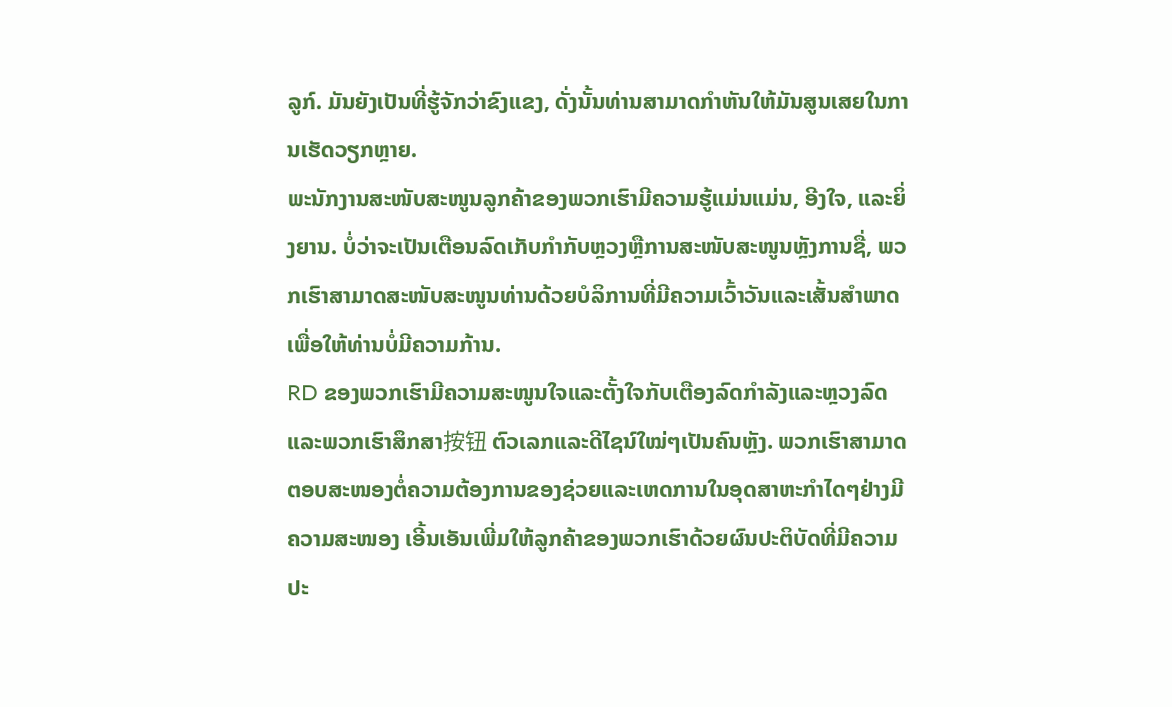ລູກ໌. ມັນຍັງເປັນທີ່ຮູ້ຈັກວ່າຂົງແຂງ, ດັ່ງນັ້ນທ່ານສາມາດກຳຫັນໃຫ້ມັນສູນເສຍໃນການເຮັດວຽກຫຼາຍ.
ພະນັກງານສະໜັບສະໜູນລູກຄ້າຂອງພວກເຮົາມີຄວາມຮູ້ແມ່ນແມ່ນ, ອີງໃຈ, ແລະຍິ່ງຍານ. ບໍ່ວ່າຈະເປັນເຕືອນລົດເກັບກຳກັບຫຼວງຫຼືການສະໜັບສະໜູນຫຼັງການຊື່, ພວກເຮົາສາມາດສະໜັບສະໜູນທ່ານດ້ວຍບໍລິການທີ່ມີຄວາມເວົ້າວັນແລະເສັ້ນສຳພາດເພື່ອໃຫ້ທ່ານບໍ່ມີຄວາມກ້ານ.
RD ຂອງພວກເຮົາມີຄວາມສະໜູນໃຈແລະຕັ້ງໃຈກັບເຕືອງລົດກຳລັງແລະຫຼວງລົດ ແລະພວກເຮົາສຶກສາ按钮 ຕົວເລກແລະດີໄຊນ໌ໃໝ່ໆເປັນຄົນຫຼັງ. ພວກເຮົາສາມາດຕອບສະໜອງຕໍ່ຄວາມຕ້ອງການຂອງຊ່ວຍແລະເຫດການໃນອຸດສາຫະກຳໄດໆຢ່າງມີຄວາມສະໜອງ ເອີ້ນເອັນເພີ່ມໃຫ້ລູກຄ້າຂອງພວກເຮົາດ້ວຍຜົນປະຕິບັດທີ່ມີຄວາມປະ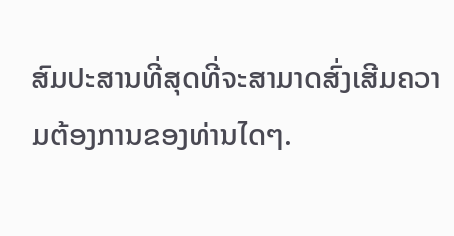ສົມປະສານທີ່ສຸດທີ່ຈະສາມາດສົ່ງເສີມຄວາມຕ້ອງການຂອງທ່ານໄດໆ.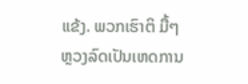ແຂ້ງ. ພວກເຮົາຕິ ມື້ໆຫຼວງລົດເປັນເຫດການ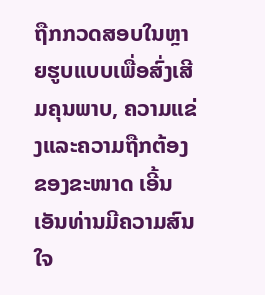ຖືກກວດສອບໃນຫຼາຍຮູບແບບເພື່ອສົ່ງເສີມຄຸນພາບ, ຄວາມແຂ່ງແລະຄວາມຖືກຕ້ອງຂອງຂະໜາດ ເອີ້ນເອັນທ່ານມີຄວາມສົນໃຈ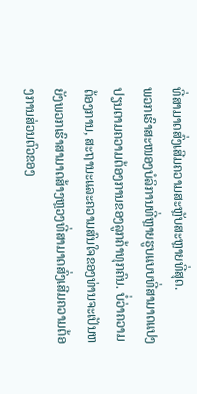ທີ່ສາມາດສົ່ງເສີມຄວາມສະຫຼັບສະຫຼາຍທີ່ສຸດ.
ພວກເຮົາສະໜອງບໍລິການທີ່ຫຼາຍຮູບແບບທີ່ສາມາດແປງປຽນຕາມຄວາມຕ້ອງການຂອງລູກຄ້າທຸກຄົນ. ບໍ່ວ່າຄວາມຕ້ອງການ, ສະຖານະແລະຄວາມສົນໃຈຂອງທ່ານຈະເປັນຫຍັງພວກເຮົາສາມາດສ້າງຫຼວງທີ່ສາມາດສົ່ງເສີມຄວາມຕ້ອງການສ່ວນຕົວຂອງ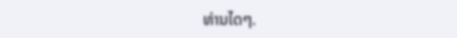ທ່ານໄດໆ.